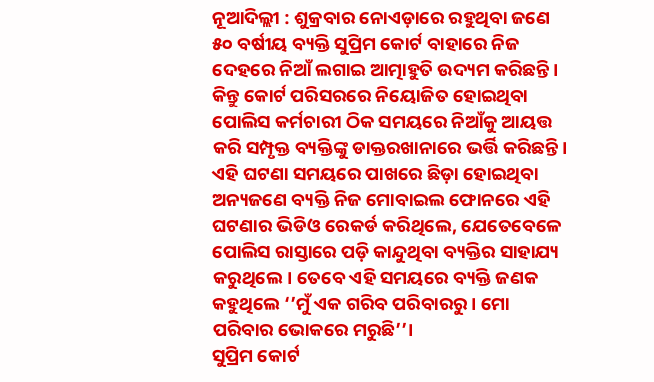ନୂଆଦିଲ୍ଲୀ : ଶୁକ୍ରବାର ନୋଏଡ଼ାରେ ରହୁଥିବା ଜଣେ ୫୦ ବର୍ଷୀୟ ବ୍ୟକ୍ତି ସୁପ୍ରିମ କୋର୍ଟ ବାହାରେ ନିଜ ଦେହରେ ନିଆଁ ଲଗାଇ ଆତ୍ମାହୁତି ଉଦ୍ୟମ କରିଛନ୍ତି । କିନ୍ତୁ କୋର୍ଟ ପରିସରରେ ନିୟୋଜିତ ହୋଇଥିବା ପୋଲିସ କର୍ମଚାରୀ ଠିକ ସମୟରେ ନିଆଁକୁ ଆୟତ୍ତ କରି ସମ୍ପୃକ୍ତ ବ୍ୟକ୍ତିଙ୍କୁ ଡାକ୍ତରଖାନାରେ ଭର୍ତ୍ତି କରିଛନ୍ତି।
ଏହି ଘଟଣା ସମୟରେ ପାଖରେ ଛିଡ଼ା ହୋଇଥିବା ଅନ୍ୟଜଣେ ବ୍ୟକ୍ତି ନିଜ ମୋବାଇଲ ଫୋନରେ ଏହି ଘଟଣାର ଭିଡିଓ ରେକର୍ଡ କରିଥିଲେ, ଯେତେବେଳେ ପୋଲିସ ରାସ୍ତାରେ ପଡ଼ି କାନ୍ଦୁଥିବା ବ୍ୟକ୍ତିର ସାହାଯ୍ୟ କରୁଥିଲେ। ତେବେ ଏହି ସମୟରେ ବ୍ୟକ୍ତି ଜଣକ କହୁଥିଲେ ‘’ମୁଁ ଏକ ଗରିବ ପରିବାରରୁ। ମୋ ପରିବାର ଭୋକରେ ମରୁଛି’’।
ସୁପ୍ରିମ କୋର୍ଟ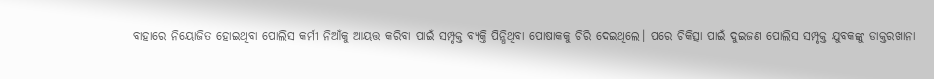ବାହାରେ ନିୟୋଜିତ ହୋଇଥିବା ପୋଲିସ କର୍ମୀ ନିଆଁକୁ ଆୟତ୍ତ କରିବା ପାଇଁ ସମ୍ପୃକ୍ତ ବ୍ୟକ୍ତି ପିନ୍ଧିଥିବା ପୋଷାକକୁ ଚିରି ଦେଇଥିଲେ। ପରେ ଚିକିତ୍ସା ପାଇଁ ଦୁଇଜଣ ପୋଲିସ ସମ୍ପୃକ୍ତ ଯୁବକଙ୍କୁ ଡାକ୍ତରଖାନା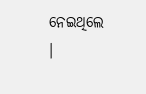ନେଇଥିଲେ ।